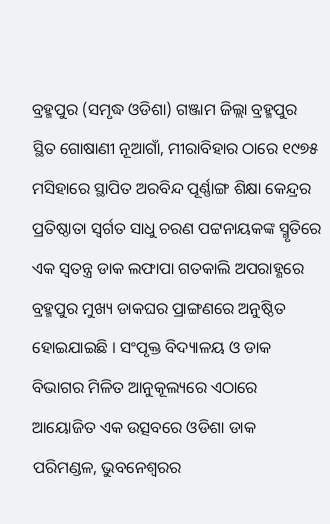ବ୍ରହ୍ମପୁର (ସମୃଦ୍ଧ ଓଡିଶା) ଗଞ୍ଜାମ ଜିଲ୍ଲା ବ୍ରହ୍ମପୁର ସ୍ଥିତ ଗୋଷାଣୀ ନୂଆଗାଁ, ମୀରାବିହାର ଠାରେ ୧୯୭୫ ମସିହାରେ ସ୍ଥାପିତ ଅରବିନ୍ଦ ପୂର୍ଣ୍ଣାଙ୍ଗ ଶିକ୍ଷା କେନ୍ଦ୍ରର ପ୍ରତିଷ୍ଠାତା ସ୍ୱର୍ଗତ ସାଧୁ ଚରଣ ପଟ୍ଟନାୟକଙ୍କ ସ୍ମୃତିରେ ଏକ ସ୍ୱତନ୍ତ୍ର ଡାକ ଲଫାପା ଗତକାଲି ଅପରାହ୍ଣରେ ବ୍ରହ୍ମପୁର ମୁଖ୍ୟ ଡାକଘର ପ୍ରାଙ୍ଗଣରେ ଅନୁଷ୍ଠିତ ହୋଇଯାଇଛି । ସଂପୃକ୍ତ ବିଦ୍ୟାଳୟ ଓ ଡାକ ବିଭାଗର ମିଳିତ ଆନୁକୂଲ୍ୟରେ ଏଠାରେ ଆୟୋଜିତ ଏକ ଉତ୍ସବରେ ଓଡିଶା ଡାକ ପରିମଣ୍ଡଳ, ଭୁବନେଶ୍ୱରର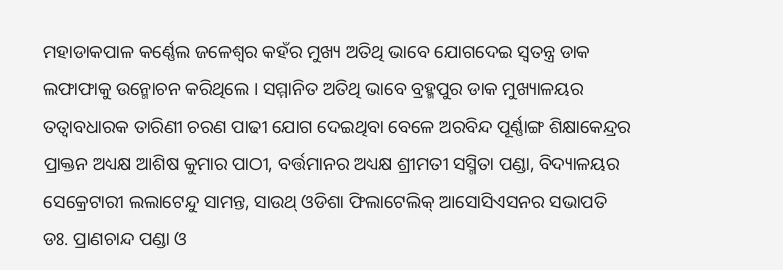ମହାଡାକପାଳ କର୍ଣ୍ଣେଲ ଜଳେଶ୍ୱର କହଁର ମୁଖ୍ୟ ଅତିଥି ଭାବେ ଯୋଗଦେଇ ସ୍ୱତନ୍ତ୍ର ଡାକ ଲଫାଫାକୁ ଉନ୍ମୋଚନ କରିଥିଲେ । ସମ୍ମାନିତ ଅତିଥି ଭାବେ ବ୍ରହ୍ମପୁର ଡାକ ମୁଖ୍ୟାଳୟର ତତ୍ୱାବଧାରକ ତାରିଣୀ ଚରଣ ପାଢୀ ଯୋଗ ଦେଇଥିବା ବେଳେ ଅରବିନ୍ଦ ପୂର୍ଣ୍ଣାଙ୍ଗ ଶିକ୍ଷାକେନ୍ଦ୍ରର ପ୍ରାକ୍ତନ ଅଧ୍ୟକ୍ଷ ଆଶିଷ କୁମାର ପାଠୀ, ବର୍ତ୍ତମାନର ଅଧ୍ୟକ୍ଷ ଶ୍ରୀମତୀ ସସ୍ମିତା ପଣ୍ଡା, ବିଦ୍ୟାଳୟର ସେକ୍ରେଟାରୀ ଲଲାଟେନ୍ଦୁ ସାମନ୍ତ, ସାଉଥ୍ ଓଡିଶା ଫିଲାଟେଲିକ୍ ଆସୋସିଏସନର ସଭାପତି ଡଃ. ପ୍ରାଣଚାନ୍ଦ ପଣ୍ଡା ଓ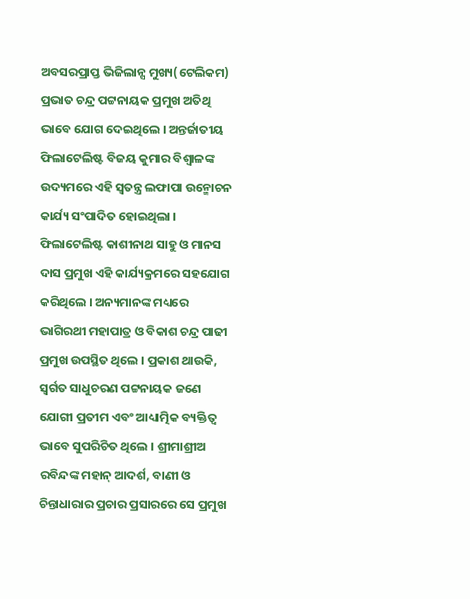ଅବସରପ୍ରାପ୍ତ ଭିଜିଲାନ୍ସ ମୁଖ୍ୟ(ଟେଲିକମ) ପ୍ରଭାତ ଚନ୍ଦ୍ର ପଟ୍ଟନାୟକ ପ୍ରମୁଖ ଅତିଥି ଭାବେ ଯୋଗ ଦେଇଥିଲେ । ଅନ୍ତର୍ଜାତୀୟ ଫିଲାଟେଲିଷ୍ଟ ବିଜୟ କୁମାର ବିଶ୍ୱାଳଙ୍କ ଉଦ୍ୟମରେ ଏହି ସ୍ୱତନ୍ତ୍ର ଲଫାପା ଉନ୍ମୋଚନ କାର୍ଯ୍ୟ ସଂପାଦିତ ହୋଇଥିଲା । ଫିଲାଟେଲିଷ୍ଟ କାଶୀନାଥ ସାହୁ ଓ ମାନସ ଦାସ ପ୍ରମୁଖ ଏହି କାର୍ଯ୍ୟକ୍ରମରେ ସହଯୋଗ କରିଥିଲେ । ଅନ୍ୟମାନଙ୍କ ମଧ୍ୟରେ ଭାଗିରଥୀ ମହାପାତ୍ର ଓ ବିକାଶ ଚନ୍ଦ୍ର ପାଢୀ ପ୍ରମୁଖ ଉପସ୍ଥିତ ଥିଲେ । ପ୍ରକାଶ ଥାଉକି, ସ୍ୱର୍ଗତ ସାଧୁଚରଣ ପଟ୍ଟନାୟକ ଜଣେ ଯୋଗୀ ପ୍ରତୀମ ଏବଂ ଆଧ୍ୟାତ୍ମିକ ବ୍ୟକ୍ତିତ୍ୱ ଭାବେ ସୁପରିଚିତ ଥିଲେ । ଶ୍ରୀମାଶ୍ରୀଅ ରବିନ୍ଦଙ୍କ ମହାନ୍ ଆଦର୍ଶ, ବାଣୀ ଓ ଚିନ୍ତାଧାରାର ପ୍ରଚାର ପ୍ରସାରରେ ସେ ପ୍ରମୁଖ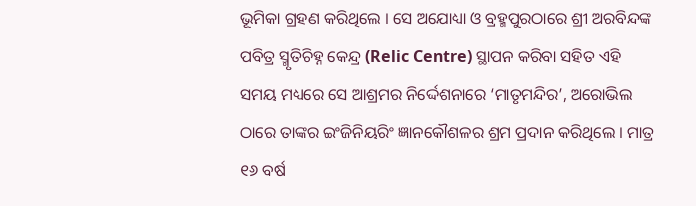ଭୂମିକା ଗ୍ରହଣ କରିଥିଲେ । ସେ ଅଯୋଧ୍ୟା ଓ ବ୍ରହ୍ମପୁରଠାରେ ଶ୍ରୀ ଅରବିନ୍ଦଙ୍କ ପବିତ୍ର ସ୍ମୃତିଚିହ୍ନ କେନ୍ଦ୍ର (Relic Centre) ସ୍ଥାପନ କରିବା ସହିତ ଏହି ସମୟ ମଧ୍ୟରେ ସେ ଆଶ୍ରମର ନିର୍ଦ୍ଦେଶନାରେ ‘ମାତୃମନ୍ଦିର’, ଅରୋଭିଲ ଠାରେ ତାଙ୍କର ଇଂଜିନିୟରିଂ ଜ୍ଞାନକୌଶଳର ଶ୍ରମ ପ୍ରଦାନ କରିଥିଲେ । ମାତ୍ର ୧୬ ବର୍ଷ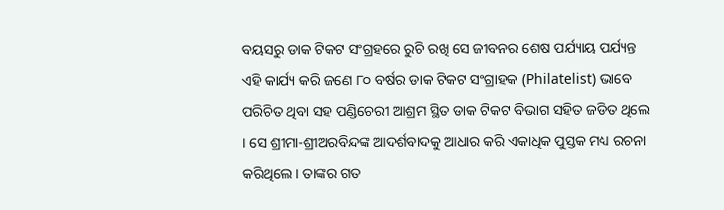ବୟସରୁ ଡାକ ଟିକଟ ସଂଗ୍ରହରେ ରୁଚି ରଖି ସେ ଜୀବନର ଶେଷ ପର୍ଯ୍ୟାୟ ପର୍ଯ୍ୟନ୍ତ ଏହି କାର୍ଯ୍ୟ କରି ଜଣେ ୮୦ ବର୍ଷର ଡାକ ଟିକଟ ସଂଗ୍ରାହକ (Philatelist) ଭାବେ ପରିଚିତ ଥିବା ସହ ପଣ୍ଡିଚେରୀ ଆଶ୍ରମ ସ୍ଥିତ ଡାକ ଟିକଟ ବିଭାଗ ସହିତ ଜଡିତ ଥିଲେ । ସେ ଶ୍ରୀମା-ଶ୍ରୀଅରବିନ୍ଦଙ୍କ ଆଦର୍ଶବାଦକୁ ଆଧାର କରି ଏକାଧିକ ପୁସ୍ତକ ମଧ୍ୟ ରଚନା କରିଥିଲେ । ତାଙ୍କର ଗତ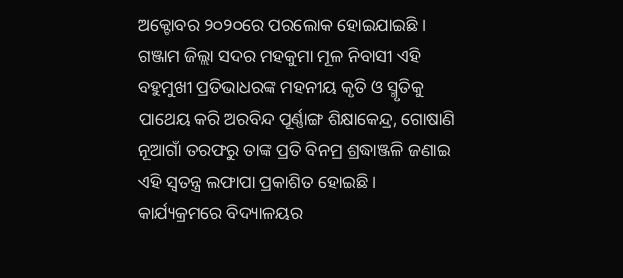ଅକ୍ଟୋବର ୨୦୨୦ରେ ପରଲୋକ ହୋଇଯାଇଛି । ଗଞ୍ଜାମ ଜିଲ୍ଲା ସଦର ମହକୁମା ମୂଳ ନିବାସୀ ଏହି ବହୁମୁଖୀ ପ୍ରତିଭାଧରଙ୍କ ମହନୀୟ କୃତି ଓ ସ୍ମୃତିକୁ ପାଥେୟ କରି ଅରବିନ୍ଦ ପୂର୍ଣ୍ଣାଙ୍ଗ ଶିକ୍ଷାକେନ୍ଦ୍ର, ଗୋଷାଣି ନୂଆଗାଁ ତରଫରୁ ତାଙ୍କ ପ୍ରତି ବିନମ୍ର ଶ୍ରଦ୍ଧାଞ୍ଜଳି ଜଣାଇ ଏହି ସ୍ୱତନ୍ତ୍ର ଲଫାପା ପ୍ରକାଶିତ ହୋଇଛି । କାର୍ଯ୍ୟକ୍ରମରେ ବିଦ୍ୟାଳୟର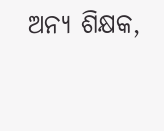ଅନ୍ୟ ଶିକ୍ଷକ,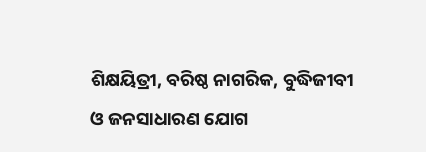ଶିକ୍ଷୟିତ୍ରୀ, ବରିଷ୍ଠ ନାଗରିକ, ବୁଦ୍ଧିଜୀବୀ ଓ ଜନସାଧାରଣ ଯୋଗ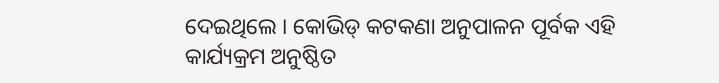ଦେଇଥିଲେ । କୋଭିଡ୍ କଟକଣା ଅନୁପାଳନ ପୂର୍ବକ ଏହି କାର୍ଯ୍ୟକ୍ରମ ଅନୁଷ୍ଠିତ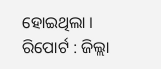ହୋଇଥିଲା ।
ରିପୋର୍ଟ : ଜିଲ୍ଲା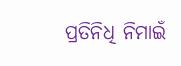ପ୍ରତିନିଧି ନିମାଇଁ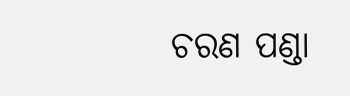ଚରଣ ପଣ୍ଡା